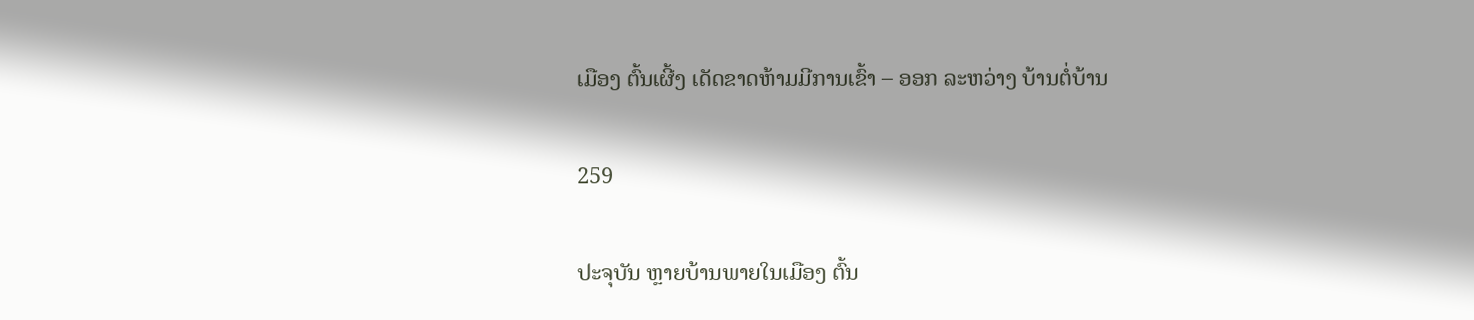ເມືອງ ຕົ້ນເຜີ້ງ ເດັດຂາດຫ້າມມີການເຂົ້າ – ອອກ ລະຫວ່າງ ບ້ານຕໍ່ບ້ານ

259

ປະຈຸບັນ ຫຼາຍບ້ານພາຍໃນເມືອງ ຕົ້ນ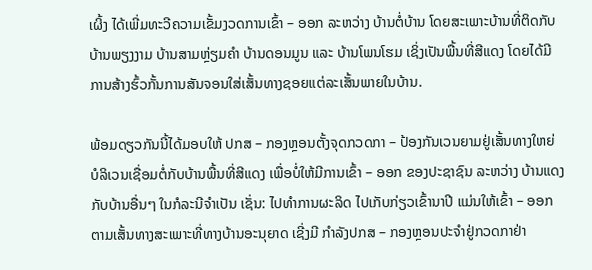ເຜິ້ງ ໄດ້ເພີ່ມທະວີຄວາມເຂັ້ມງວດການເຂົ້າ – ອອກ ລະຫວ່າງ ບ້ານຕໍ່ບ້ານ ໂດຍສະເພາະບ້ານທີ່ຕິດກັບບ້ານພຽງງາມ ບ້ານສາມຫຼ່ຽມຄຳ ບ້ານດອນມູນ ແລະ ບ້ານໂພນໂຮມ ເຊິ່ງເປັນພື້ນທີ່ສີແດງ ໂດຍໄດ້ມີການສ້າງຮົ້ວກັ້ນການສັນຈອນໃສ່ເສັ້ນທາງຊອຍແຕ່ລະເສັ້ນພາຍໃນບ້ານ.

ພ້ອມດຽວກັນນີ້ໄດ້ມອບໃຫ້ ປກສ – ກອງຫຼອນຕັ້ງຈຸດກວດກາ – ປ້ອງກັນເວນຍາມຢູ່ເສັ້ນທາງໃຫຍ່ ບໍລິເວນເຊື່ອມຕໍ່ກັບບ້ານພື້ນທີ່ສີແດງ ເພື່ອບໍ່ໃຫ້ມີການເຂົ້າ – ອອກ ຂອງປະຊາຊົນ ລະຫວ່າງ ບ້ານແດງກັບບ້ານອື່ນໆ ໃນກໍລະນີຈໍາເປັນ ເຊັ່ນ: ໄປທຳການຜະລິດ ໄປເກັບກ່ຽວເຂົ້ານາປີ ແມ່ນໃຫ້ເຂົ້າ – ອອກຕາມເສັ້ນທາງສະເພາະທີ່ທາງບ້ານອະນຸຍາດ ເຊີ່ງມີ ກຳລັງປກສ – ກອງຫຼອນປະຈໍາຢູ່ກວດກາຢ່າ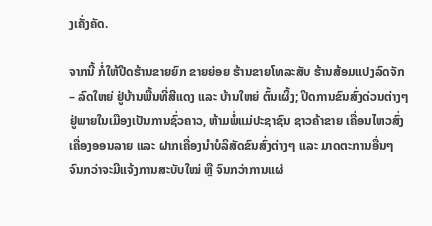ງເຄັ່ງຄັດ.

ຈາກນີ້ ກໍ່ໃຫ້ປີດຮ້ານຂາຍຍົກ ຂາຍຍ່ອຍ ຮ້ານຂາຍໂທລະສັບ ຮ້ານສ້ອມແປງລົດຈັກ – ລົດໃຫຍ່ ຢູ່ບ້ານພື້ນທີ່ສີແດງ ແລະ ບ້ານໃຫຍ່ ຕົ້ນເຜິ້ງ; ປິດການຂົນສົ່ງດ່ວນຕ່າງໆຢູ່ພາຍໃນເມືອງເປັນການຊົ່ວຄາວ, ຫ້າມພໍ່ແມ່ປະຊາຊົນ ຊາວຄ້າຂາຍ ເຄື່ອນໄຫວສົ່ງເຄື່ອງອອນລາຍ ແລະ ຝາກເຄື່ອງນໍາບໍລິສັດຂົນສົ່ງຕ່າງໆ ແລະ ມາດຕະການອື່ນໆ ຈົນກວ່າຈະມີແຈ້ງການສະບັບໃໝ່ ຫຼື ຈົນກວ່າການແຜ່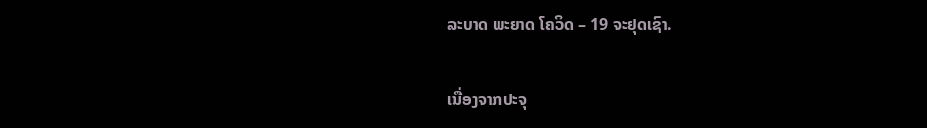ລະບາດ ພະຍາດ ໂຄວິດ – 19 ຈະຢຸດເຊົາ.

ເນື່ອງຈາກປະຈຸ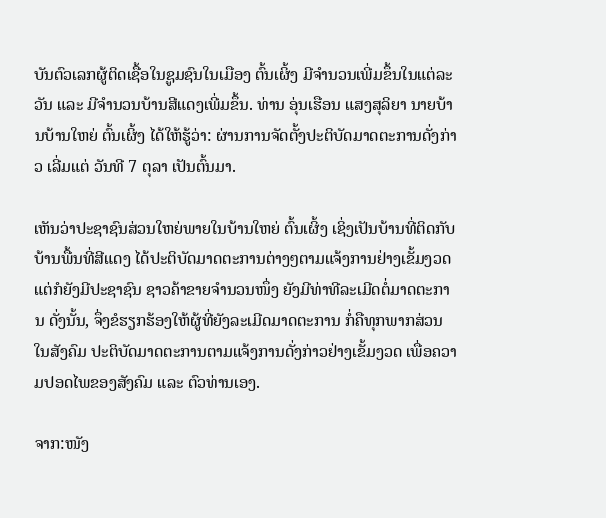ບັນຕົວເລກຜູ້ຕິດເຊື້ອໃນຊູມຊົນໃນເມືອງ ຕົ້ນເຜິ້ງ ມີຈໍານວນເພີ່ມຂຶ້ນໃນແຕ່ລະວັນ ແລະ ມີຈໍານວນບ້ານສີແດງເພີ່ມຂຶ້ນ. ທ່ານ ອຸ່ນເຮືອນ ແສງສຸລິຍາ ນາຍບ້ານບ້ານໃຫຍ່ ຕົ້ນເຜິ້ງ ໄດ້ໃຫ້ຮູ້ວ່າ: ຜ່ານການຈັດຕັ້ງປະຕິບັດມາດຕະການດັ່ງກ່າວ ເລີ່ມແຕ່ ວັນທີ 7 ຕຸລາ ເປັນຕົ້ນມາ.

ເຫັນວ່າປະຊາຊົນສ່ວນໃຫຍ່ພາຍໃນບ້ານໃຫຍ່ ຕົ້ນເຜິ້ງ ເຊິ່ງເປັນບ້ານທີ່ຕິດກັບບ້ານພື້ນທີ່ສີແດງ ໄດ້ປະຕິບັດມາດຕະການຕ່າງໆຕາມແຈ້ງການຢ່າງເຂັ້ມງວດ ແຕ່ກໍຍັງມີປະຊາຊົນ ຊາວຄ້າຂາຍຈໍານວນໜຶ່ງ ຍັງມີທ່າທີລະເມີດຕໍ່ມາດຕະການ ດັ່ງນັ້ນ, ຈຶ່ງຂໍຮຽກຮ້ອງໃຫ້ຜູ້ທີ່ຍັງລະເມີດມາດຕະການ ກໍ່ຄືທຸກພາກສ່ວນໃນສັງຄົມ ປະຕິບັດມາດຕະການຕາມແຈ້ງການດັ່ງກ່າວຢ່າງເຂັ້ມງວດ ເພື່ອຄວາມປອດໄພຂອງສັງຄົມ ແລະ ຕົວທ່ານເອງ.

ຈາກ:ໜັງ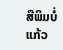ສືພິມບໍ່ແກ້ວ